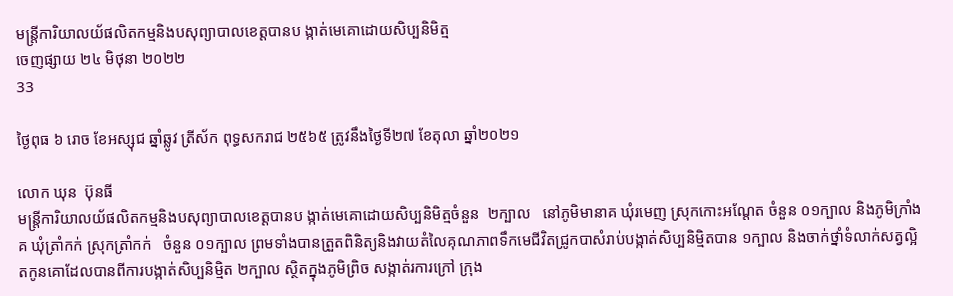មន្រ្តីការិយាលយ័ផលិតកម្មនិងបសុព្យាបាលខេត្តបានប ង្កាត់មេគោដោយសិប្បនិមិត្ម
ចេញផ្សាយ ២៤ មិថុនា ២០២២
33

ថ្ងៃពុធ ៦ រោច ខែអស្សុជ ឆ្នាំឆ្លូវ ត្រីស័ក ពុទ្ធសករាជ ២៥៦៥ ត្រូវនឹងថ្ងៃទី២៧ ខែតុលា ឆ្នាំ២០២១

លោក ឃុន  ប៊ុនធី
មន្រ្តីការិយាលយ័ផលិតកម្មនិងបសុព្យាបាលខេត្តបានប ង្កាត់មេគោដោយសិប្បនិមិត្មចំនួន  ២ក្បាល   នៅភូមិមានាគ ឃុំរមេញ ស្រុកកោះអណ្តែត ចំនួន ០១ក្បាល និងភូមិក្រាំងគ ឃុំត្រាំកក់ ស្រុកត្រាំកក់   ចំនួន ០១ក្បាល ព្រមទាំងបានត្រួតពិនិត្យនិងវាយតំលៃគុណភាពទឹកមេជីវិតជ្រូកបាសំរាប់បង្កាត់សិប្បនិម្មិតបាន ១ក្បាល និងចាក់ថ្នាំទំលាក់សត្វល្អិតកូនគោដែលបានពីការបង្កាត់សិប្បនិម្មិត ២ក្បាល ស្ថិតក្នុងភូមិព្រិច សង្កាត់រការក្រៅ ក្រុង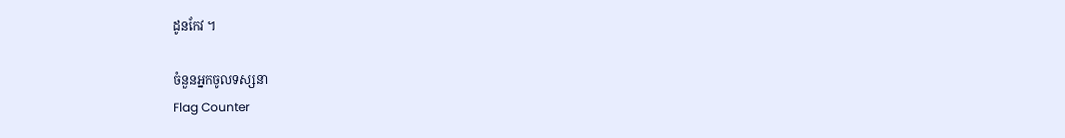ដូនកែវ ។

ចំនួនអ្នកចូលទស្សនា
Flag Counter